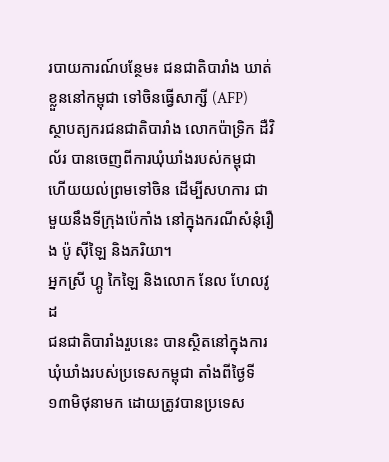របាយការណ៍បន្ថែម៖ ជនជាតិបារាំង ឃាត់ខ្លួននៅកម្ពុជា ទៅចិនធ្វើសាក្សី (AFP)
ស្ថាបត្យករជនជាតិបារាំង លោកប៉ាទ្រិក ដឺវិល័រ បានចេញពីការឃុំឃាំងរបស់កម្ពុជា ហើយយល់ព្រមទៅចិន ដើម្បីសហការ ជាមួយនឹងទីក្រុងប៉េកាំង នៅក្នុងករណីសំនុំរឿង ប៉ូ ស៊ីឡៃ និងភរិយា។
អ្នកស្រី ហ្គូ កៃឡៃ និងលោក នែល ហែលវូដ
ជនជាតិបារាំងរួបនេះ បានស្ថិតនៅក្នុងការឃុំឃាំងរបស់ប្រទេសកម្ពុជា តាំងពីថ្ងៃទី១៣មិថុនាមក ដោយត្រូវបានប្រទេស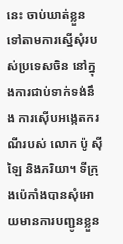នេះ ចាប់ឃាត់ខ្លួន ទៅតាមការស្នើសុំរបស់ប្រទេសចិន នៅក្នុងការជាប់ទាក់ទង់នឹង ការស៊ើបអង្កេតករណីរបស់ លោក ប៉ូ ស៊ីឡៃ និងភរិយា។ ទីក្រុងប៉េកាំងបានសុំអោយមានការបញ្ជូនខ្លួន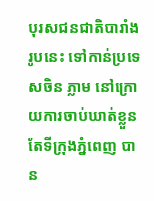បុរសជនជាតិបារាំងរូបនេះ ទៅកាន់ប្រទេសចិន ភ្លាម នៅក្រោយការចាប់ឃាត់ខ្លួន តែទីក្រុងភ្នំពេញ បាន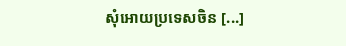សុំអោយប្រទេសចិន [...]